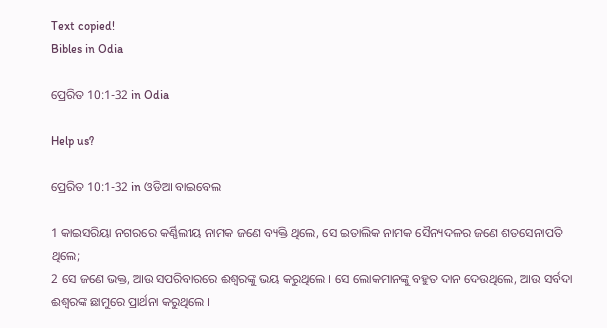Text copied!
Bibles in Odia

ପ୍ରେରିତ 10:1-32 in Odia

Help us?

ପ୍ରେରିତ 10:1-32 in ଓଡିଆ ବାଇବେଲ

1 କାଇସରିୟା ନଗରରେ କର୍ଣ୍ଣିଲୀୟ ନାମକ ଜଣେ ବ୍ୟକ୍ତି ଥିଲେ, ସେ ଇତାଲିକ ନାମକ ସୈନ୍ୟଦଳର ଜଣେ ଶତସେନାପତି ଥିଲେ;
2 ସେ ଜଣେ ଭକ୍ତ, ଆଉ ସପରିବାରରେ ଈଶ୍ୱରଙ୍କୁ ଭୟ କରୁଥିଲେ । ସେ ଲୋକମାନଙ୍କୁ ବହୁତ ଦାନ ଦେଉଥିଲେ, ଆଉ ସର୍ବଦା ଈଶ୍ୱରଙ୍କ ଛାମୁରେ ପ୍ରାର୍ଥନା କରୁଥିଲେ ।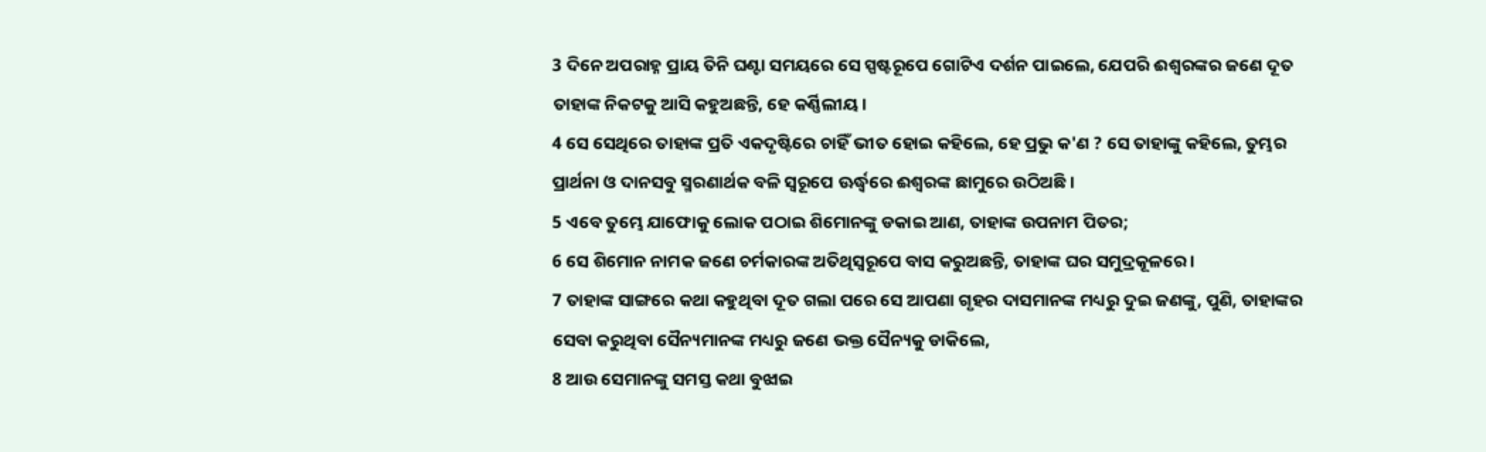3 ଦିନେ ଅପରାହ୍ନ ପ୍ରାୟ ତିନି ଘଣ୍ଟା ସମୟରେ ସେ ସ୍ପଷ୍ଟରୂପେ ଗୋଟିଏ ଦର୍ଶନ ପାଇଲେ, ଯେପରି ଈଶ୍ୱରଙ୍କର ଜଣେ ଦୂତ ତାହାଙ୍କ ନିକଟକୁ ଆସି କହୁଅଛନ୍ତି, ହେ କର୍ଣ୍ଣିଲୀୟ ।
4 ସେ ସେଥିରେ ତାହାଙ୍କ ପ୍ରତି ଏକଦୃଷ୍ଟିରେ ଚାହିଁ ଭୀତ ହୋଇ କହିଲେ, ହେ ପ୍ରଭୁ କ'ଣ ? ସେ ତାହାଙ୍କୁ କହିଲେ, ତୁମ୍ଭର ପ୍ରାର୍ଥନା ଓ ଦାନସବୁ ସ୍ମରଣାର୍ଥକ ବଳି ସ୍ୱରୂପେ ଊର୍ଦ୍ଧ୍ୱରେ ଈଶ୍ୱରଙ୍କ ଛାମୁରେ ଉଠିଅଛି ।
5 ଏବେ ତୁମ୍ଭେ ଯାଫୋକୁ ଲୋକ ପଠାଇ ଶିମୋନଙ୍କୁ ଡକାଇ ଆଣ, ତାହାଙ୍କ ଉପନାମ ପିତର;
6 ସେ ଶିମୋନ ନାମକ ଜଣେ ଚର୍ମକାରଙ୍କ ଅତିଥିସ୍ୱରୂପେ ବାସ କରୁଅଛନ୍ତି, ତାହାଙ୍କ ଘର ସମୁଦ୍ରକୂଳରେ ।
7 ତାହାଙ୍କ ସାଙ୍ଗରେ କଥା କହୁଥିବା ଦୂତ ଗଲା ପରେ ସେ ଆପଣା ଗୃହର ଦାସମାନଙ୍କ ମଧ୍ୟରୁ ଦୁଇ ଜଣଙ୍କୁ, ପୁଣି, ତାହାଙ୍କର ସେବା କରୁଥିବା ସୈନ୍ୟମାନଙ୍କ ମଧ୍ୟରୁ ଜଣେ ଭକ୍ତ ସୈନ୍ୟକୁ ଡାକିଲେ,
8 ଆଉ ସେମାନଙ୍କୁ ସମସ୍ତ କଥା ବୁଝାଇ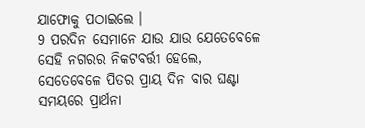ଯାଫୋକୁ ପଠାଇଲେ ।
9 ପରଦିନ ସେମାନେ ଯାଉ ଯାଉ ଯେତେବେଳେ ସେହି ନଗରର ନିକଟବର୍ତ୍ତୀ ହେଲେ, ସେତେବେଳେ ପିତର ପ୍ରାୟ ଦିନ ବାର ଘଣ୍ଟା ସମୟରେ ପ୍ରାର୍ଥନା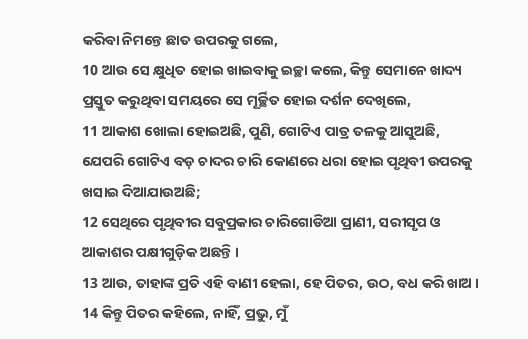କରିବା ନିମନ୍ତେ ଛାତ ଉପରକୁ ଗଲେ,
10 ଆଉ ସେ କ୍ଷୁଧିତ ହୋଇ ଖାଇବାକୁ ଇଚ୍ଛା କଲେ, କିନ୍ତୁ ସେମାନେ ଖାଦ୍ୟ ପ୍ରସ୍ତୁତ କରୁଥିବା ସମୟରେ ସେ ମୂର୍ଚ୍ଛିତ ହୋଇ ଦର୍ଶନ ଦେଖିଲେ,
11 ଆକାଶ ଖୋଲା ହୋଇଅଛି, ପୁଣି, ଗୋଟିଏ ପାତ୍ର ତଳକୁ ଆସୁଅଛି, ଯେପରି ଗୋଟିଏ ବଡ଼ ଚାଦର ଚାରି କୋଣରେ ଧରା ହୋଇ ପୃଥିବୀ ଉପରକୁ ଖସାଇ ଦିଆଯାଉଅଛି;
12 ସେଥିରେ ପୃଥିବୀର ସବୁପ୍ରକାର ଚାରିଗୋଡିଆ ପ୍ରାଣୀ, ସରୀସୃପ ଓ ଆକାଶର ପକ୍ଷୀଗୁଡ଼ିକ ଅଛନ୍ତି ।
13 ଆଉ, ତାହାଙ୍କ ପ୍ରତି ଏହି ବାଣୀ ହେଲା, ହେ ପିତର, ଉଠ, ବଧ କରି ଖାଅ ।
14 କିନ୍ତୁ ପିତର କହିଲେ, ନାହିଁ, ପ୍ରଭୁ, ମୁଁ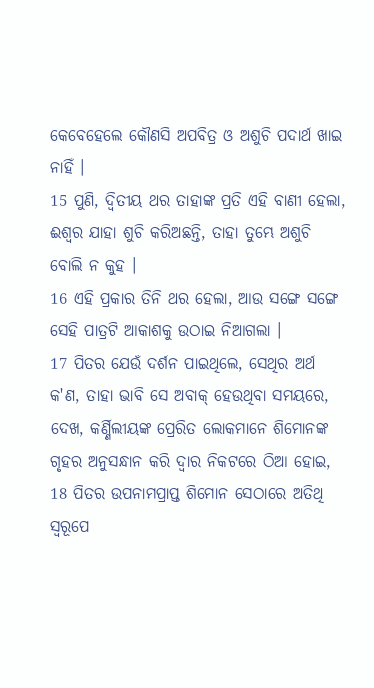କେବେହେଲେ କୌଣସି ଅପବିତ୍ର ଓ ଅଶୁଚି ପଦାର୍ଥ ଖାଇ ନାହିଁ ।
15 ପୁଣି, ଦ୍ୱିତୀୟ ଥର ତାହାଙ୍କ ପ୍ରତି ଏହି ବାଣୀ ହେଲା, ଈଶ୍ୱର ଯାହା ଶୁଚି କରିଅଛନ୍ତି, ତାହା ତୁମ୍ଭେ ଅଶୁଚି ବୋଲି ନ କୁହ ।
16 ଏହି ପ୍ରକାର ତିନି ଥର ହେଲା, ଆଉ ସଙ୍ଗେ ସଙ୍ଗେ ସେହି ପାତ୍ରଟି ଆକାଶକୁ ଉଠାଇ ନିଆଗଲା ।
17 ପିତର ଯେଉଁ ଦର୍ଶନ ପାଇଥିଲେ, ସେଥିର ଅର୍ଥ କ'ଣ, ତାହା ଭାବି ସେ ଅବାକ୍ ହେଉଥିବା ସମୟରେ, ଦେଖ, କର୍ଣ୍ଣିଲୀୟଙ୍କ ପ୍ରେରିତ ଲୋକମାନେ ଶିମୋନଙ୍କ ଗୃହର ଅନୁସନ୍ଧାନ କରି ଦ୍ୱାର ନିକଟରେ ଠିଆ ହୋଇ,
18 ପିତର ଉପନାମପ୍ରାପ୍ତ ଶିମୋନ ସେଠାରେ ଅତିଥି ସ୍ୱରୂପେ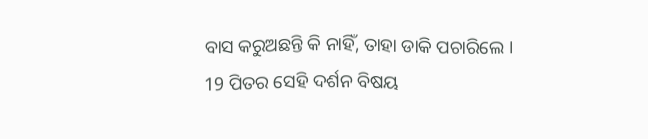ବାସ କରୁଅଛନ୍ତି କି ନାହିଁ, ତାହା ଡାକି ପଚାରିଲେ ।
19 ପିତର ସେହି ଦର୍ଶନ ବିଷୟ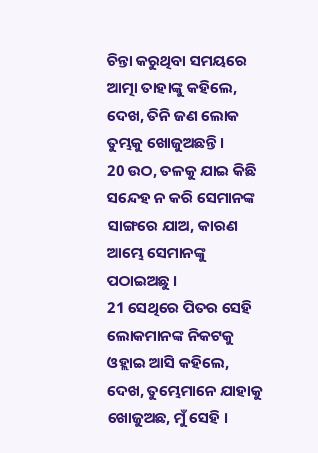ଚିନ୍ତା କରୁଥିବା ସମୟରେ ଆତ୍ମା ତାହାଙ୍କୁ କହିଲେ, ଦେଖ, ତିନି ଜଣ ଲୋକ ତୁମ୍ଭକୁ ଖୋଜୁଅଛନ୍ତି ।
20 ଉଠ, ତଳକୁ ଯାଇ କିଛି ସନ୍ଦେହ ନ କରି ସେମାନଙ୍କ ସାଙ୍ଗରେ ଯାଅ, କାରଣ ଆମ୍ଭେ ସେମାନଙ୍କୁ ପଠାଇଅଛୁ ।
21 ସେଥିରେ ପିତର ସେହି ଲୋକମାନଙ୍କ ନିକଟକୁ ଓହ୍ଲାଇ ଆସି କହିଲେ, ଦେଖ, ତୁମ୍ଭେମାନେ ଯାହାକୁ ଖୋଜୁଅଛ, ମୁଁ ସେହି ।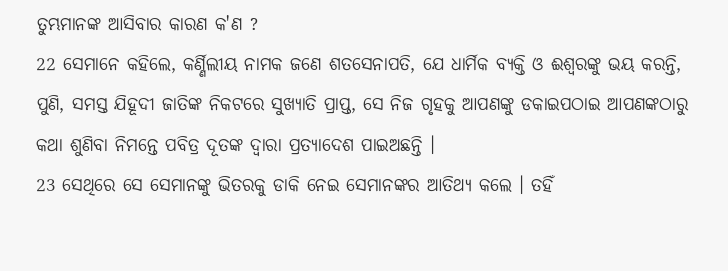ତୁମ୍ଭମାନଙ୍କ ଆସିବାର କାରଣ କ'ଣ ?
22 ସେମାନେ କହିଲେ, କର୍ଣ୍ଣିଲୀୟ ନାମକ ଜଣେ ଶତସେନାପତି, ଯେ ଧାର୍ମିକ ବ୍ୟକ୍ତି ଓ ଈଶ୍ୱରଙ୍କୁ ଭୟ କରନ୍ତି, ପୁଣି, ସମସ୍ତ ଯିହୂଦୀ ଜାତିଙ୍କ ନିକଟରେ ସୁଖ୍ୟାତି ପ୍ରାପ୍ତ, ସେ ନିଜ ଗୃହକୁ ଆପଣଙ୍କୁ ଡକାଇପଠାଇ ଆପଣଙ୍କଠାରୁ କଥା ଶୁଣିବା ନିମନ୍ତେ ପବିତ୍ର ଦୂତଙ୍କ ଦ୍ୱାରା ପ୍ରତ୍ୟାଦେଶ ପାଇଅଛନ୍ତି ।
23 ସେଥିରେ ସେ ସେମାନଙ୍କୁ ଭିତରକୁ ଡାକି ନେଇ ସେମାନଙ୍କର ଆତିଥ୍ୟ କଲେ । ତହିଁ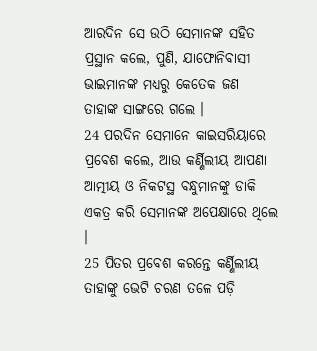ଆରଦିନ ସେ ଉଠି ସେମାନଙ୍କ ସହିତ ପ୍ରସ୍ଥାନ କଲେ, ପୁଣି, ଯାଫୋନିବାସୀ ଭାଇମାନଙ୍କ ମଧ୍ୟରୁ କେତେକ ଜଣ ତାହାଙ୍କ ସାଙ୍ଗରେ ଗଲେ ।
24 ପରଦିନ ସେମାନେ କାଇସରିୟାରେ ପ୍ରବେଶ କଲେ, ଆଉ କର୍ଣ୍ଣିଲୀୟ ଆପଣା ଆତ୍ମୀୟ ଓ ନିକଟସ୍ଥ ବନ୍ଧୁମାନଙ୍କୁ ଡାକି ଏକତ୍ର କରି ସେମାନଙ୍କ ଅପେକ୍ଷାରେ ଥିଲେ ।
25 ପିତର ପ୍ରବେଶ କରନ୍ତେ କର୍ଣ୍ଣିଲୀୟ ତାହାଙ୍କୁ ଭେଟି ଚରଣ ତଳେ ପଡ଼ି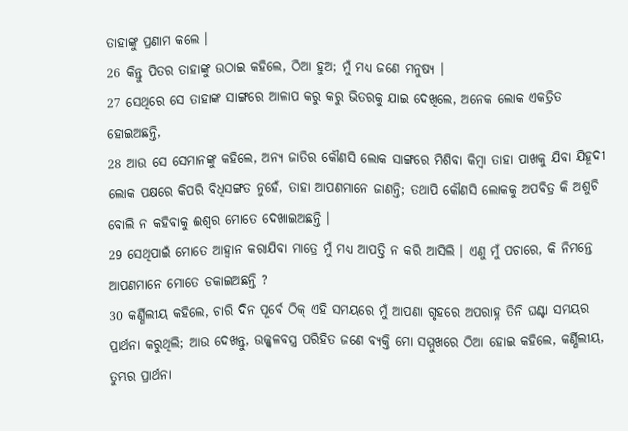ତାହାଙ୍କୁ ପ୍ରଣାମ କଲେ ।
26 କିନ୍ତୁ ପିତର ତାହାଙ୍କୁ ଉଠାଇ କହିଲେ, ଠିଆ ହୁଅ; ମୁଁ ମଧ୍ୟ ଜଣେ ମନୁଷ୍ୟ ।
27 ସେଥିରେ ସେ ତାହାଙ୍କ ସାଙ୍ଗରେ ଆଳାପ କରୁ କରୁ ଭିତରକୁ ଯାଇ ଦେଖିଲେ, ଅନେକ ଲୋକ ଏକତ୍ରିତ ହୋଇଅଛନ୍ତି,
28 ଆଉ ସେ ସେମାନଙ୍କୁ କହିଲେ, ଅନ୍ୟ ଜାତିର କୌଣସି ଲୋକ ସାଙ୍ଗରେ ମିଶିବା କିମ୍ବା ତାହା ପାଖକୁ ଯିବା ଯିହୂଦୀ ଲୋକ ପକ୍ଷରେ କିପରି ବିଧିସଙ୍ଗତ ନୁହେଁ, ତାହା ଆପଣମାନେ ଜାଣନ୍ତି; ତଥାପି କୌଣସି ଲୋକକୁ ଅପବିତ୍ର କି ଅଶୁଚି ବୋଲି ନ କହିବାକୁ ଈଶ୍ୱର ମୋତେ ଦେଖାଇଅଛନ୍ତି ।
29 ସେଥିପାଇଁ ମୋତେ ଆହ୍ୱାନ କରାଯିବା ମାତ୍ରେ ମୁଁ ମଧ୍ୟ ଆପତ୍ତି ନ କରି ଆସିଲି । ଏଣୁ ମୁଁ ପଚାରେ, କି ନିମନ୍ତେ ଆପଣମାନେ ମୋତେ ଡକାଇଅଛନ୍ତି ?
30 କର୍ଣ୍ଣିଲୀୟ କହିଲେ, ଚାରି ଦିନ ପୂର୍ବେ ଠିକ୍ ଏହି ସମୟରେ ମୁଁ ଆପଣା ଗୃହରେ ଅପରାହ୍ନ ତିନି ଘଣ୍ଟା ସମୟର ପ୍ରାର୍ଥନା କରୁଥିଲି; ଆଉ ଦେଖନ୍ତୁ, ଉଜ୍ଜ୍ୱଳବସ୍ତ୍ର ପରିହିତ ଜଣେ ବ୍ୟକ୍ତି ମୋ ସମ୍ମୁଖରେ ଠିଆ ହୋଇ କହିଲେ, କର୍ଣ୍ଣିଲୀୟ, ତୁମ୍ଭର ପ୍ରାର୍ଥନା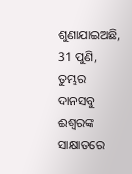ଶୁଣାଯାଇଅଛି,
31 ପୁଣି, ତୁମ୍ଭର ଦାନସବୁ ଈଶ୍ୱରଙ୍କ ସାକ୍ଷାତରେ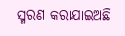ସ୍ମରଣ କରାଯାଇଅଛି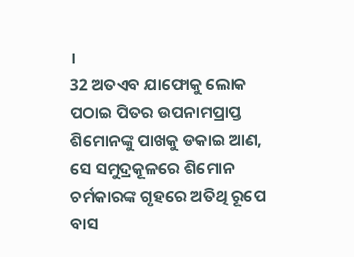।
32 ଅତଏବ ଯାଫୋକୁ ଲୋକ ପଠାଇ ପିତର ଉପନାମପ୍ରାପ୍ତ ଶିମୋନଙ୍କୁ ପାଖକୁ ଡକାଇ ଆଣ, ସେ ସମୁଦ୍ରକୂଳରେ ଶିମୋନ ଚର୍ମକାରଙ୍କ ଗୃହରେ ଅତିଥି ରୂପେ ବାସ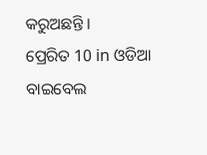କରୁଅଛନ୍ତି ।
ପ୍ରେରିତ 10 in ଓଡିଆ ବାଇବେଲ